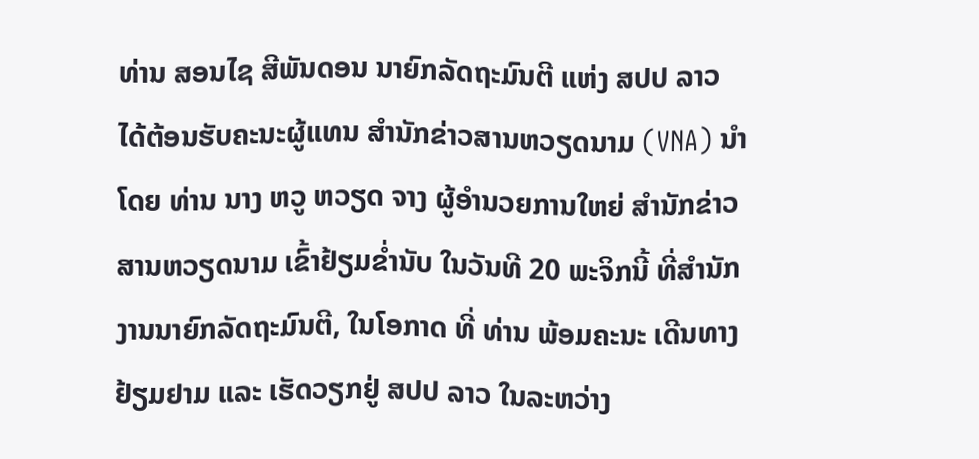ທ່ານ ສອນໄຊ ສີພັນດອນ ນາຍົກລັດຖະມົນຕີ ແຫ່ງ ສປປ ລາວ ໄດ້ຕ້ອນຮັບຄະນະຜູ້ແທນ ສໍານັກຂ່າວສານຫວຽດນາມ (VNA) ນຳໂດຍ ທ່ານ ນາງ ຫວູ ຫວຽດ ຈາງ ຜູ້ອໍານວຍການໃຫຍ່ ສໍານັກຂ່າວສານຫວຽດນາມ ເຂົ້າຢ້ຽມຂໍ່ານັບ ໃນວັນທີ 20 ພະຈິກນີ້ ທີ່ສຳນັກງານນາຍົກລັດຖະມົນຕີ, ໃນໂອກາດ ທີ່ ທ່ານ ພ້ອມຄະນະ ເດີນທາງຢ້ຽມຢາມ ແລະ ເຮັດວຽກຢູ່ ສປປ ລາວ ໃນລະຫວ່າງ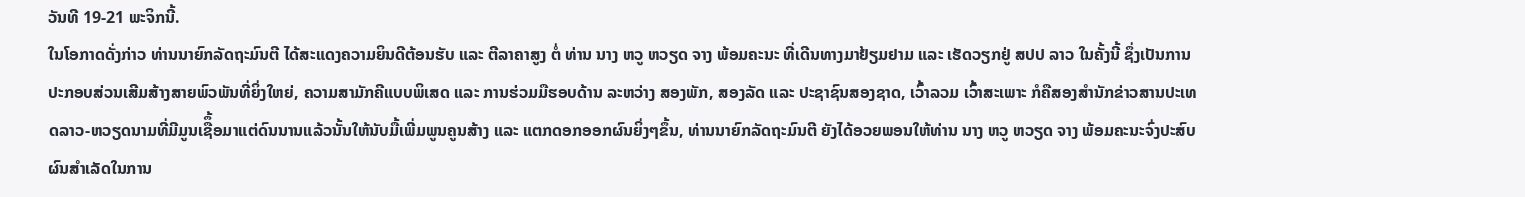ວັນທີ 19-21 ພະຈິກນີ້.
ໃນໂອກາດດັ່ງກ່າວ ທ່ານນາຍົກລັດຖະມົນຕີ ໄດ້ສະແດງຄວາມຍິນດີຕ້ອນຮັບ ແລະ ຕີລາຄາສູງ ຕໍ່ ທ່ານ ນາງ ຫວູ ຫວຽດ ຈາງ ພ້ອມຄະນະ ທີ່ເດີນທາງມາຢ້ຽມຢາມ ແລະ ເຮັດວຽກຢູ່ ສປປ ລາວ ໃນຄັ້ງນີ້ ຊຶ່ງເປັນການປະກອບສ່ວນເສີມສ້າງສາຍພົວພັນທີ່ຍິ່ງໃຫຍ່, ຄວາມສາມັກຄີແບບພິເສດ ແລະ ການຮ່ວມມືຮອບດ້ານ ລະຫວ່າງ ສອງພັກ, ສອງລັດ ແລະ ປະຊາຊົນສອງຊາດ, ເວົ້າລວມ ເວົ້າສະເພາະ ກໍຄືສອງສຳນັກຂ່າວສານປະເທດລາວ-ຫວຽດນາມທີ່ມີມູນເຊືຶ້ອມາແຕ່ດົນນານແລ້ວນັ້ນໃຫ້ນັບມື້ເພີ່ມພູນຄູນສ້າງ ແລະ ແຕກດອກອອກຜົນຍິ່ງໆຂຶ້ນ, ທ່ານນາຍົກລັດຖະມົນຕີ ຍັງໄດ້ອວຍພອນໃຫ້ທ່ານ ນາງ ຫວູ ຫວຽດ ຈາງ ພ້ອມຄະນະຈົ່ງປະສົບຜົນສຳເລັດໃນການ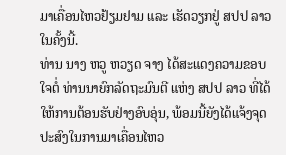ມາເຄື່ອນໄຫວຢ້ຽມຢາມ ແລະ ເຮັດວຽກຢູ່ ສປປ ລາວໃນຄັ້ງນີ້.
ທ່ານ ນາງ ຫວູ ຫວຽດ ຈາງ ໄດ້ສະແດງຄວາມຂອບໃຈຕໍ່ ທ່ານນາຍົກລັດຖະມົນຕີ ແຫ່ງ ສປປ ລາວ ທີ່ໄດ້ໃຫ້ການຕ້ອນຮັບຢ່າງອົບອຸ່ນ, ພ້ອມນີ້ຍັງໄດ້ແຈ້ງຈຸດປະສົງໃນການມາເຄື່ອນໄຫວ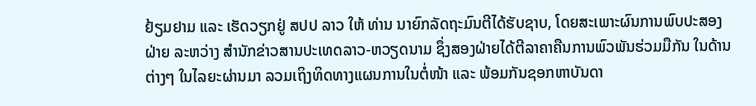ຢ້ຽມຢາມ ແລະ ເຮັດວຽກຢູ່ ສປປ ລາວ ໃຫ້ ທ່ານ ນາຍົກລັດຖະມົນຕີໄດ້ຮັບຊາບ, ໂດຍສະເພາະຜົນການພົບປະສອງຝ່າຍ ລະຫວ່າງ ສຳນັກຂ່າວສານປະເທດລາວ-ຫວຽດນາມ ຊຶ່ງສອງຝ່າຍໄດ້ຕີລາຄາຄືນການພົວພັນຮ່ວມມືກັນ ໃນດ້ານຕ່າງໆ ໃນໄລຍະຜ່ານມາ ລວມເຖິງທິດທາງແຜນການໃນຕໍ່ໜ້າ ແລະ ພ້ອມກັນຊອກຫາບັນດາ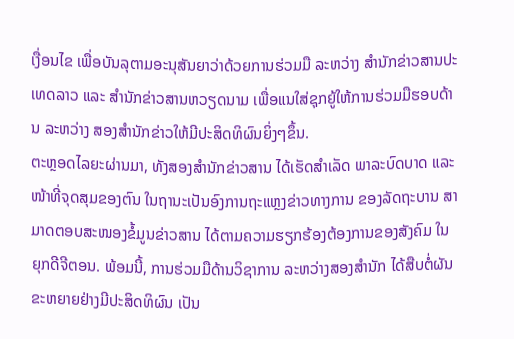ເງື່ອນໄຂ ເພື່ອບັນລຸຕາມອະນຸສັນຍາວ່າດ້ວຍການຮ່ວມມື ລະຫວ່າງ ສໍານັກຂ່າວສານປະເທດລາວ ແລະ ສໍານັກຂ່າວສານຫວຽດນາມ ເພື່ອແນໃສ່ຊຸກຍູ້ໃຫ້ການຮ່ວມມືຮອບດ້ານ ລະຫວ່າງ ສອງສໍານັກຂ່າວໃຫ້ມີປະສິດທິຜົນຍິ່ງໆຂຶ້ນ.
ຕະຫຼອດໄລຍະຜ່ານມາ, ທັງສອງສຳນັກຂ່າວສານ ໄດ້ເຮັດສຳເລັດ ພາລະບົດບາດ ແລະ ໜ້າທີ່ຈຸດສຸມຂອງຕົນ ໃນຖານະເປັນອົງການຖະແຫຼງຂ່າວທາງການ ຂອງລັດຖະບານ ສາມາດຕອບສະໜອງຂໍ້ມູນຂ່າວສານ ໄດ້ຕາມຄວາມຮຽກຮ້ອງຕ້ອງການຂອງສັງຄົມ ໃນຍຸກດີຈີຕອນ. ພ້ອມນີ້, ການຮ່ວມມືດ້ານວິຊາການ ລະຫວ່າງສອງສຳນັກ ໄດ້ສືບຕໍ່ຜັນຂະຫຍາຍຢ່າງມີປະສິດທິຜົນ ເປັນ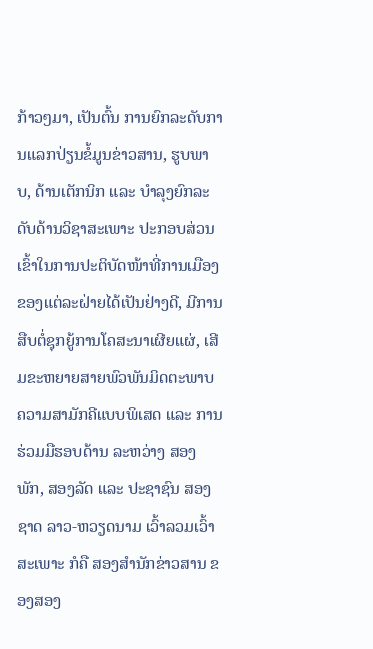ກ້າວໆມາ, ເປັນຕົ້ນ ການຍົກລະດັບການແລກປ່ຽນຂໍ້ມູນຂ່າວສານ, ຮູບພາບ, ດ້ານເຕັກນິກ ແລະ ບຳລຸງຍົກລະດັບດ້ານວິຊາສະເພາະ ປະກອບສ່ວນເຂົ້າໃນການປະຕິບັດໜ້າທີ່ການເມືອງ ຂອງແຕ່ລະຝ່າຍໄດ້ເປັນຢ່າງດີ, ມີການສືບຕໍ່ຊຸກຍູ້ການໂຄສະນາເຜີຍແຜ່, ເສີມຂະຫຍາຍສາຍພົວພັນມິດຕະພາບ ຄວາມສາມັກຄີແບບພິເສດ ແລະ ການຮ່ວມມືຮອບດ້ານ ລະຫວ່າງ ສອງພັກ, ສອງລັດ ແລະ ປະຊາຊົນ ສອງຊາດ ລາວ-ຫວຽດນາມ ເວົ້າລວມເວົ້າສະເພາະ ກໍຄື ສອງສໍານັກຂ່າວສານ ຂອງສອງ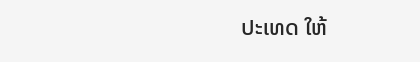ປະເທດ ໃຫ້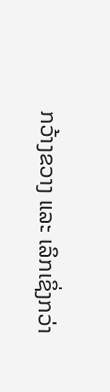ກວ້າງຂວາງ ແລະ ເລິກເຊິ່ງກວ່າ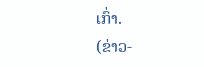ເກົ່າ.
(ຂ່າວ-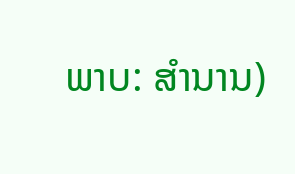ພາບ: ສຳນານ)